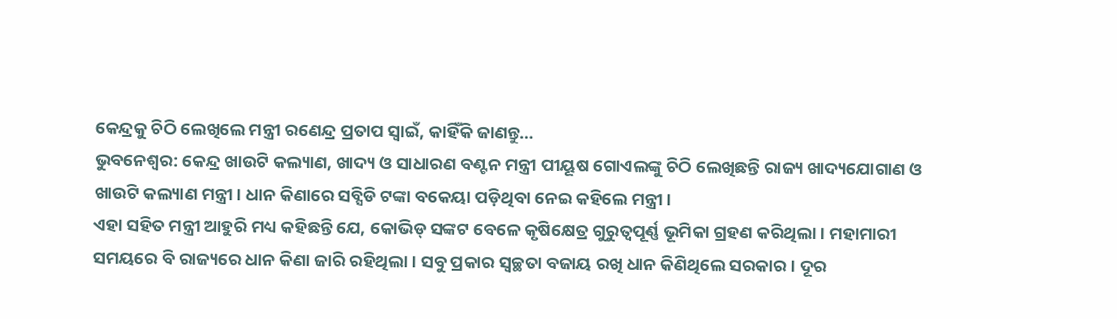କେନ୍ଦ୍ରକୁ ଚିଠି ଲେଖିଲେ ମନ୍ତ୍ରୀ ରଣେନ୍ଦ୍ର ପ୍ରତାପ ସ୍ୱାଇଁ, କାହିଁକି ଜାଣନ୍ତୁ…
ଭୁବନେଶ୍ୱର: କେନ୍ଦ୍ର ଖାଉଟି କଲ୍ୟାଣ, ଖାଦ୍ୟ ଓ ସାଧାରଣ ବଣ୍ଟନ ମନ୍ତ୍ରୀ ପୀୟୂଷ ଗୋଏଲଙ୍କୁ ଚିଠି ଲେଖିଛନ୍ତି ରାଜ୍ୟ ଖାଦ୍ୟଯୋଗାଣ ଓ ଖାଉଟି କଲ୍ୟାଣ ମନ୍ତ୍ରୀ। ଧାନ କିଣାରେ ସବ୍ସିଡି ଟଙ୍କା ବକେୟା ପଡ଼ିଥିବା ନେଇ କହିଲେ ମନ୍ତ୍ରୀ।
ଏହା ସହିତ ମନ୍ତ୍ରୀ ଆହୁରି ମଧ୍ୟ କହିଛନ୍ତି ଯେ, କୋଭିଡ୍ ସଙ୍କଟ ବେଳେ କୃଷିକ୍ଷେତ୍ର ଗୁରୁତ୍ୱପୂର୍ଣ୍ଣ ଭୂମିକା ଗ୍ରହଣ କରିଥିଲା। ମହାମାରୀ ସମୟରେ ବି ରାଜ୍ୟରେ ଧାନ କିଣା ଜାରି ରହିଥିଲା। ସବୁ ପ୍ରକାର ସ୍ୱଚ୍ଛତା ବଜାୟ ରଖି ଧାନ କିଣିଥିଲେ ସରକାର। ଦୂର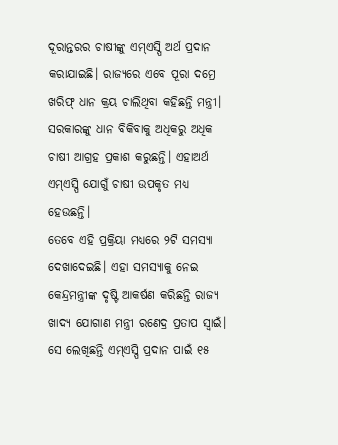ଦୂରାନ୍ତରର ଚାଷୀଙ୍କୁ ଏମ୍ଏସ୍ପି ଅର୍ଥ ପ୍ରଦାନ କରାଯାଇଛି। ରାଜ୍ୟରେ ଏବେ ପୂରା ଦମ୍ରେ ଖରିଫ୍ ଧାନ କ୍ରୟ ଚାଲିଥିବା କହିଛନ୍ତି ମନ୍ତ୍ରୀ। ସରକାରଙ୍କୁ ଧାନ ବିକିବାକୁ ଅଧିକରୁ ଅଧିକ ଚାଷୀ ଆଗ୍ରହ ପ୍ରକାଶ କରୁଛନ୍ତି। ଏହାଅର୍ଥ ଏମ୍ଏସ୍ପି ଯୋଗୁଁ ଚାଷୀ ଉପକୃତ ମଧ୍ୟ ହେଉଛନ୍ତି।
ତେବେ ଏହି ପ୍ରକ୍ରିୟା ମଧ୍ୟରେ ୨ଟି ସମସ୍ୟା ଦେଖାଦେଇଛି। ଏହା ସମସ୍ୟାକୁ ନେଇ କେନ୍ଦ୍ରମନ୍ତ୍ରୀଙ୍କ ଦୃଷ୍ଟି ଆକର୍ଷଣ କରିଛନ୍ତି ରାଜ୍ୟ ଖାଦ୍ୟ ଯୋଗାଣ ମନ୍ତ୍ରୀ ରଣେଦ୍ର ପ୍ରତାପ ସ୍ୱାଇଁ। ସେ ଲେଖିଛନ୍ତି ଏମ୍ଏସ୍ପି ପ୍ରଦାନ ପାଇଁ ୧୫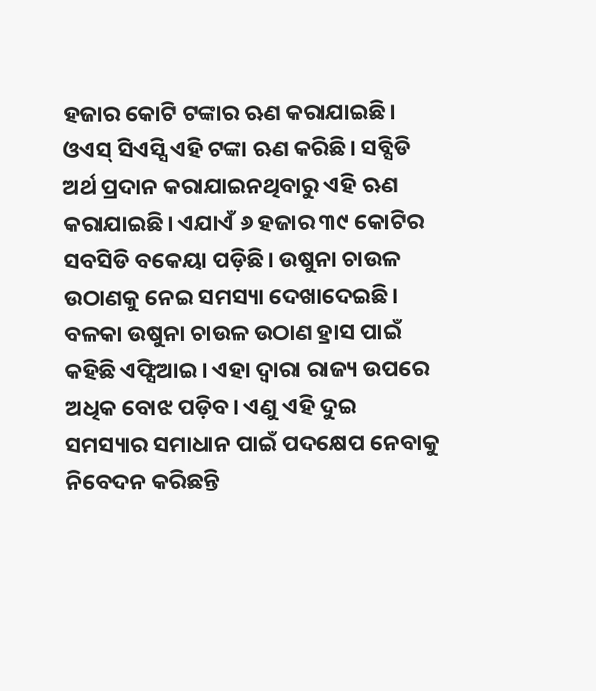ହଜାର କୋଟି ଟଙ୍କାର ଋଣ କରାଯାଇଛି। ଓଏସ୍ ସିଏସ୍ସି ଏହି ଟଙ୍କା ଋଣ କରିଛି। ସବ୍ସିଡି ଅର୍ଥ ପ୍ରଦାନ କରାଯାଇନଥିବାରୁ ଏହି ଋଣ କରାଯାଇଛି। ଏଯାଏଁ ୬ ହଜାର ୩୯ କୋଟିର ସବସିଡି ବକେୟା ପଡ଼ିଛି। ଉଷୁନା ଚାଉଳ ଉଠାଣକୁ ନେଇ ସମସ୍ୟା ଦେଖାଦେଇଛି। ବଳକା ଉଷୁନା ଚାଉଳ ଉଠାଣ ହ୍ରାସ ପାଇଁ କହିଛି ଏଫ୍ସିଆଇ। ଏହା ଦ୍ୱାରା ରାଜ୍ୟ ଉପରେ ଅଧିକ ବୋଝ ପଡ଼ିବ। ଏଣୁ ଏହି ଦୁଇ ସମସ୍ୟାର ସମାଧାନ ପାଇଁ ପଦକ୍ଷେପ ନେବାକୁ ନିବେଦନ କରିଛନ୍ତି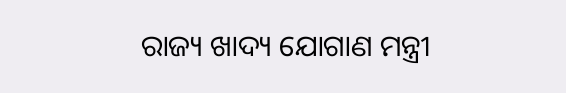ରାଜ୍ୟ ଖାଦ୍ୟ ଯୋଗାଣ ମନ୍ତ୍ରୀ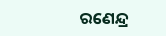ରଣେନ୍ଦ୍ର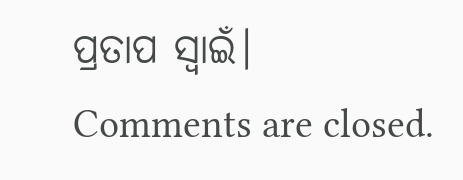ପ୍ରତାପ ସ୍ୱାଇଁ।
Comments are closed.